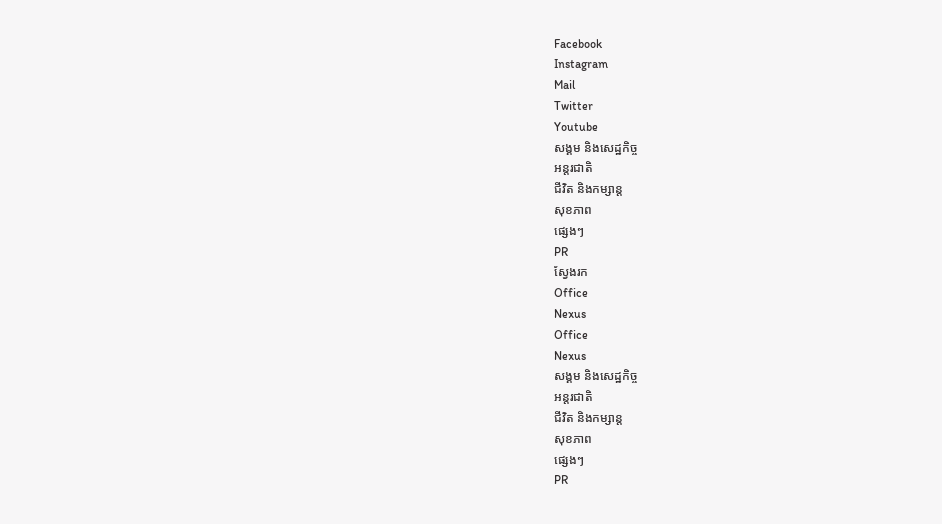Facebook
Instagram
Mail
Twitter
Youtube
សង្គម និងសេដ្ឋកិច្ច
អន្តរជាតិ
ជីវិត និងកម្សាន្ត
សុខភាព
ផ្សេងៗ
PR
ស្វែងរក
Office
Nexus
Office
Nexus
សង្គម និងសេដ្ឋកិច្ច
អន្តរជាតិ
ជីវិត និងកម្សាន្ត
សុខភាព
ផ្សេងៗ
PR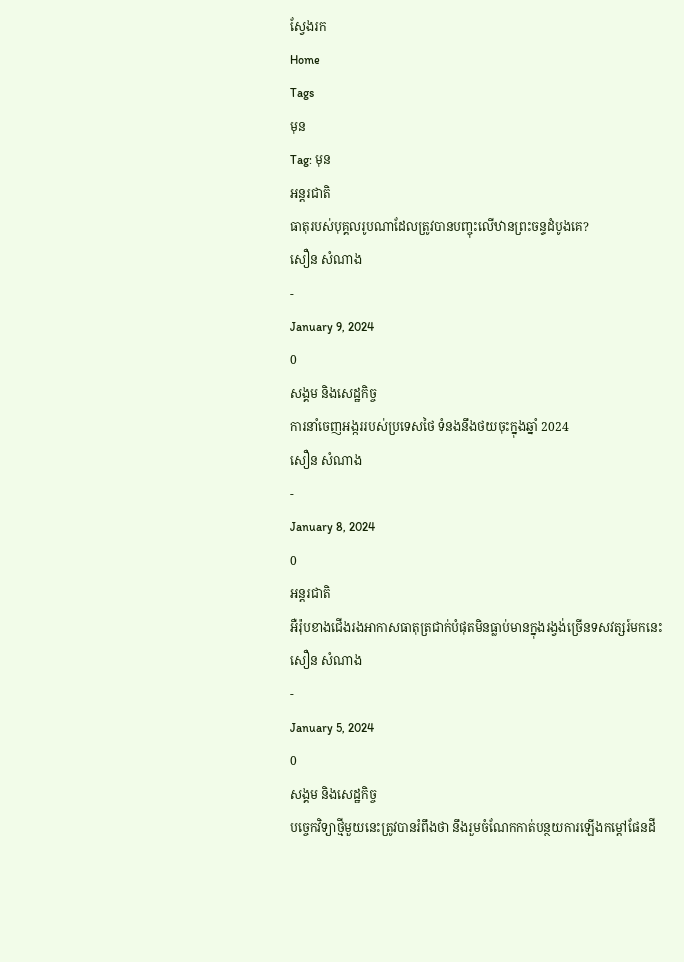ស្វែងរក
Home
Tags
មុន
Tag: មុន
អន្តរជាតិ
ធាតុរបស់បុគ្គលរូបណាដែលត្រូវបានបញ្ចុះលើឋានព្រះចន្ទដំបូងគេ?
សឿន សំណាង
-
January 9, 2024
0
សង្គម និងសេដ្ឋកិច្ច
ការនាំចេញអង្កររបស់ប្រទេសថៃ ទំនងនឹងថយចុះក្នុងឆ្នាំ 2024
សឿន សំណាង
-
January 8, 2024
0
អន្តរជាតិ
អឺរ៉ុបខាងជើងរងអាកាសធាតុត្រជាក់បំផុតមិនធ្លាប់មានក្នុងរង្វង់ច្រើនទសវត្សរ៍មកនេះ
សឿន សំណាង
-
January 5, 2024
0
សង្គម និងសេដ្ឋកិច្ច
បច្ចេកវិទ្យាថ្មីមួយនេះត្រូវបានរំពឹងថា នឹងរួមចំណែកកាត់បន្ថយការឡើងកម្ដៅផែនដី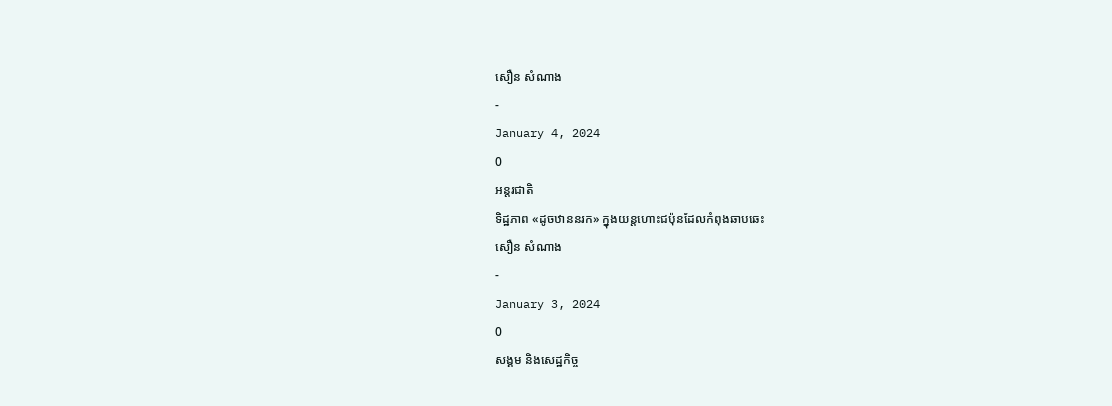សឿន សំណាង
-
January 4, 2024
0
អន្តរជាតិ
ទិដ្ឋភាព «ដូចឋាននរក» ក្នុងយន្តហោះជប៉ុនដែលកំពុងឆាបឆេះ
សឿន សំណាង
-
January 3, 2024
0
សង្គម និងសេដ្ឋកិច្ច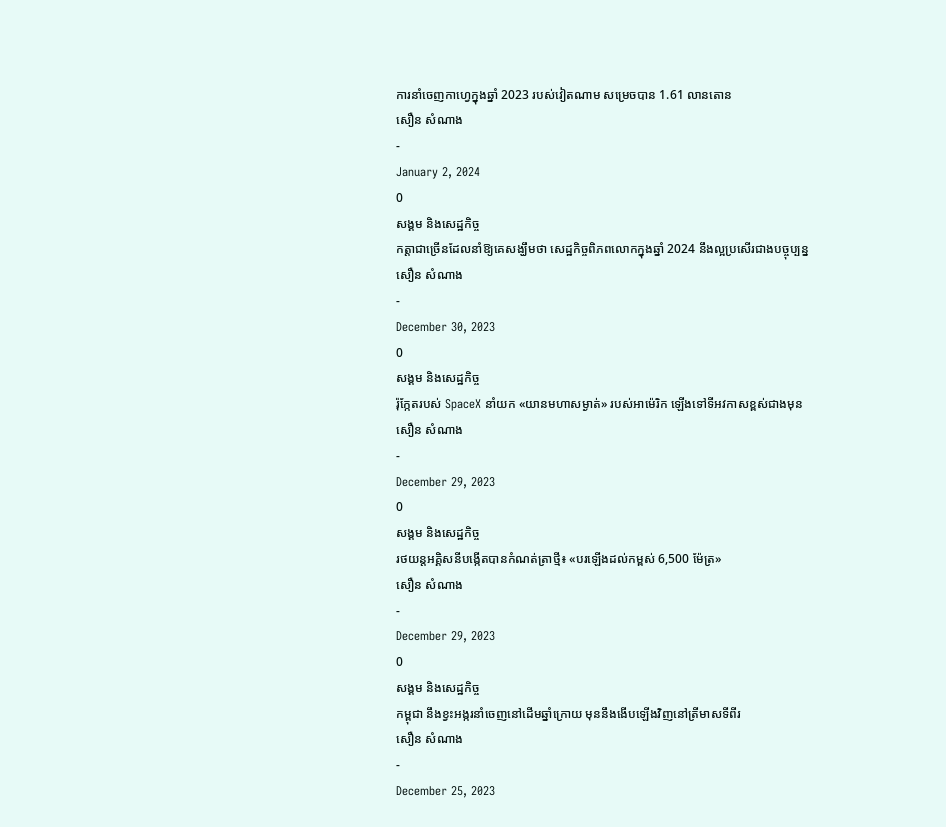ការនាំចេញកាហ្វេក្នុងឆ្នាំ 2023 របស់វៀតណាម សម្រេចបាន 1.61 លានតោន
សឿន សំណាង
-
January 2, 2024
0
សង្គម និងសេដ្ឋកិច្ច
កត្តាជាច្រើនដែលនាំឱ្យគេសង្ឃឹមថា សេដ្ឋកិច្ចពិភពលោកក្នុងឆ្នាំ 2024 នឹងល្អប្រសើរជាងបច្ចុប្បន្ន
សឿន សំណាង
-
December 30, 2023
0
សង្គម និងសេដ្ឋកិច្ច
រ៉ុក្កែតរបស់ SpaceX នាំយក «យានមហាសម្ងាត់» របស់អាម៉េរិក ឡើងទៅទីអវកាសខ្ពស់ជាងមុន
សឿន សំណាង
-
December 29, 2023
0
សង្គម និងសេដ្ឋកិច្ច
រថយន្តអគ្គិសនីបង្កើតបានកំណត់ត្រាថ្មី៖ «បរឡើងដល់កម្ពស់ 6,500 ម៉ែត្រ»
សឿន សំណាង
-
December 29, 2023
0
សង្គម និងសេដ្ឋកិច្ច
កម្ពុជា នឹងខ្វះអង្ករនាំចេញនៅដើមឆ្នាំក្រោយ មុននឹងងើបឡើងវិញនៅត្រីមាសទីពីរ
សឿន សំណាង
-
December 25, 2023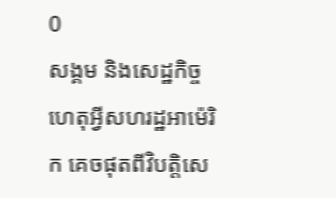0
សង្គម និងសេដ្ឋកិច្ច
ហេតុអ្វីសហរដ្ឋអាម៉េរិក គេចផុតពីវិបត្តិសេ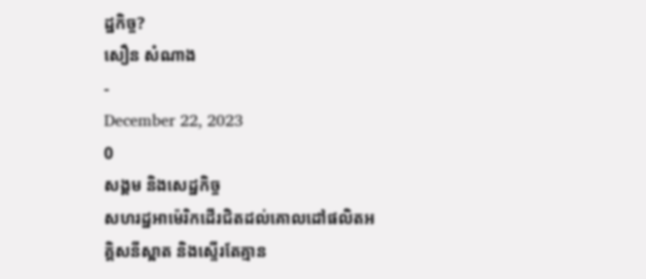ដ្ឋកិច្ច?
សឿន សំណាង
-
December 22, 2023
0
សង្គម និងសេដ្ឋកិច្ច
សហរដ្ឋអាម៉េរិកដើរជិតដល់គោលដៅផលិតអគ្គិសនីស្អាត និងស្ទើរតែគ្មាន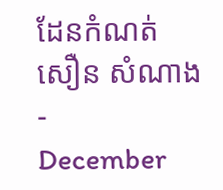ដែនកំណត់
សឿន សំណាង
-
December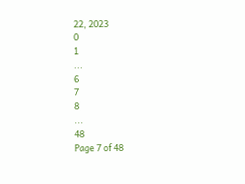22, 2023
0
1
...
6
7
8
...
48
Page 7 of 48